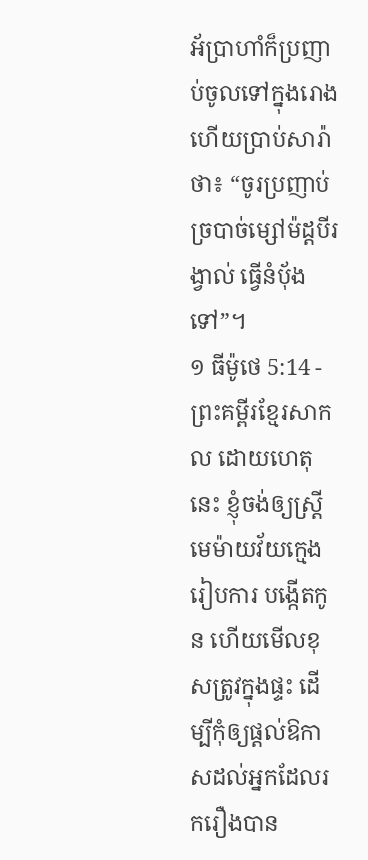អ័ប្រាហាំក៏ប្រញាប់ចូលទៅក្នុងរោង ហើយប្រាប់សារ៉ាថា៖ “ចូរប្រញាប់ច្របាច់ម្សៅម៉ដ្ដបីរង្វាល់ ធ្វើនំប៉័ងទៅ”។
១ ធីម៉ូថេ 5:14 - ព្រះគម្ពីរខ្មែរសាកល ដោយហេតុនេះ ខ្ញុំចង់ឲ្យស្ត្រីមេម៉ាយវ័យក្មេងរៀបការ បង្កើតកូន ហើយមើលខុសត្រូវក្នុងផ្ទះ ដើម្បីកុំឲ្យផ្ដល់ឱកាសដល់អ្នកដែលរករឿងបាន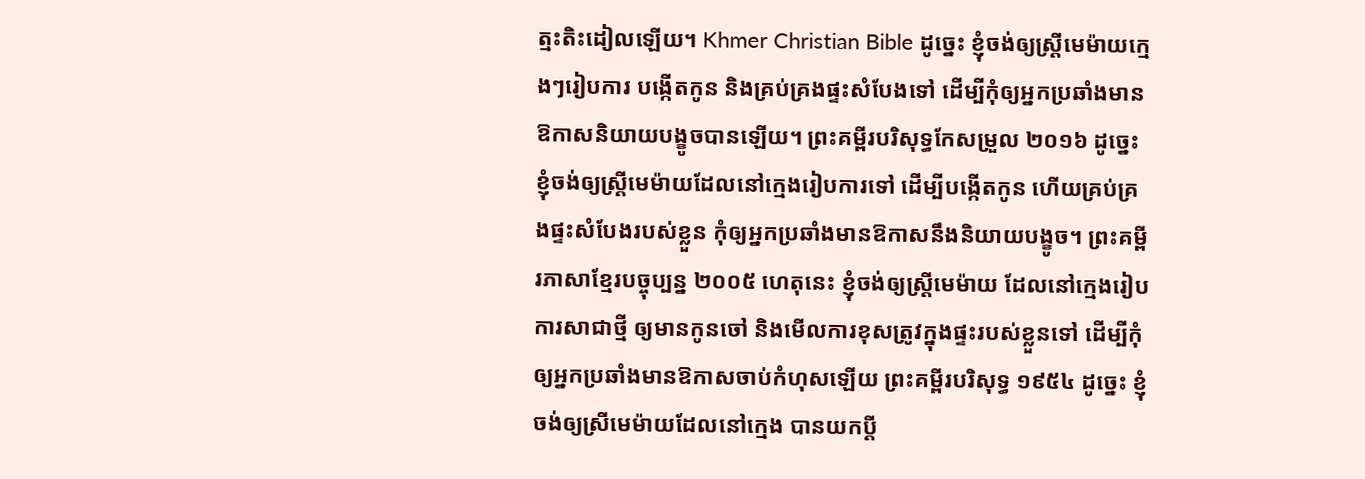ត្មះតិះដៀលឡើយ។ Khmer Christian Bible ដូច្នេះ ខ្ញុំចង់ឲ្យស្រ្ដីមេម៉ាយក្មេងៗរៀបការ បង្កើតកូន និងគ្រប់គ្រងផ្ទះសំបែងទៅ ដើម្បីកុំឲ្យអ្នកប្រឆាំងមានឱកាសនិយាយបង្ខូចបានឡើយ។ ព្រះគម្ពីរបរិសុទ្ធកែសម្រួល ២០១៦ ដូច្នេះ ខ្ញុំចង់ឲ្យស្ត្រីមេម៉ាយដែលនៅក្មេងរៀបការទៅ ដើម្បីបង្កើតកូន ហើយគ្រប់គ្រងផ្ទះសំបែងរបស់ខ្លួន កុំឲ្យអ្នកប្រឆាំងមានឱកាសនឹងនិយាយបង្ខូច។ ព្រះគម្ពីរភាសាខ្មែរបច្ចុប្បន្ន ២០០៥ ហេតុនេះ ខ្ញុំចង់ឲ្យស្ត្រីមេម៉ាយ ដែលនៅក្មេងរៀបការសាជាថ្មី ឲ្យមានកូនចៅ និងមើលការខុសត្រូវក្នុងផ្ទះរបស់ខ្លួនទៅ ដើម្បីកុំឲ្យអ្នកប្រឆាំងមានឱកាសចាប់កំហុសឡើយ ព្រះគម្ពីរបរិសុទ្ធ ១៩៥៤ ដូច្នេះ ខ្ញុំចង់ឲ្យស្រីមេម៉ាយដែលនៅក្មេង បានយកប្ដី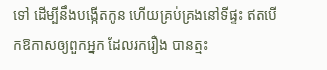ទៅ ដើម្បីនឹងបង្កើតកូន ហើយគ្រប់គ្រងនៅទីផ្ទះ ឥតបើកឱកាសឲ្យពួកអ្នក ដែលរករឿង បានត្មះ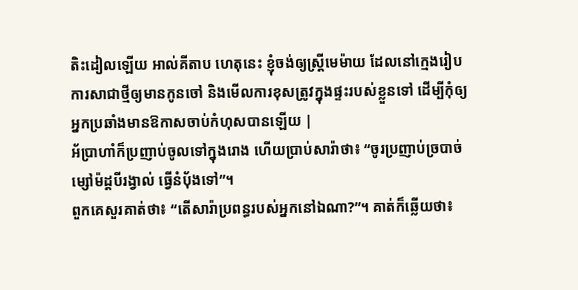តិះដៀលឡើយ អាល់គីតាប ហេតុនេះ ខ្ញុំចង់ឲ្យស្ដ្រីមេម៉ាយ ដែលនៅក្មេងរៀបការសាជាថ្មីឲ្យមានកូនចៅ និងមើលការខុសត្រូវក្នុងផ្ទះរបស់ខ្លួនទៅ ដើម្បីកុំឲ្យអ្នកប្រឆាំងមានឱកាសចាប់កំហុសបានឡើយ |
អ័ប្រាហាំក៏ប្រញាប់ចូលទៅក្នុងរោង ហើយប្រាប់សារ៉ាថា៖ “ចូរប្រញាប់ច្របាច់ម្សៅម៉ដ្ដបីរង្វាល់ ធ្វើនំប៉័ងទៅ”។
ពួកគេសួរគាត់ថា៖ “តើសារ៉ាប្រពន្ធរបស់អ្នកនៅឯណា?”។ គាត់ក៏ឆ្លើយថា៖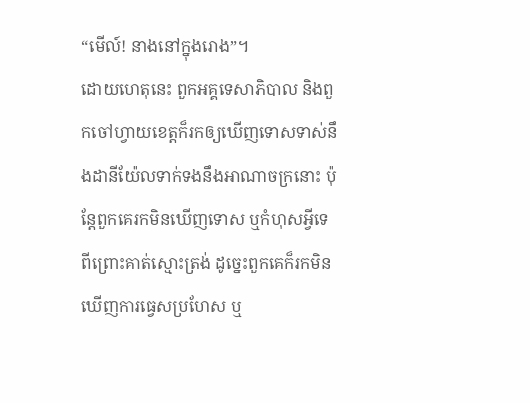“មើល៍! នាងនៅក្នុងរោង”។
ដោយហេតុនេះ ពួកអគ្គទេសាភិបាល និងពួកចៅហ្វាយខេត្តក៏រកឲ្យឃើញទោសទាស់នឹងដានីយ៉ែលទាក់ទងនឹងអាណាចក្រនោះ ប៉ុន្តែពួកគេរកមិនឃើញទោស ឬកំហុសអ្វីទេ ពីព្រោះគាត់ស្មោះត្រង់ ដូច្នេះពួកគេក៏រកមិនឃើញការធ្វេសប្រហែស ឬ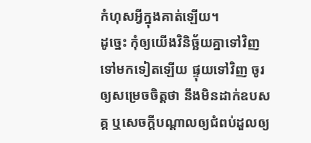កំហុសអ្វីក្នុងគាត់ឡើយ។
ដូច្នេះ កុំឲ្យយើងវិនិច្ឆ័យគ្នាទៅវិញទៅមកទៀតឡើយ ផ្ទុយទៅវិញ ចូរឲ្យសម្រេចចិត្តថា នឹងមិនដាក់ឧបសគ្គ ឬសេចក្ដីបណ្ដាលឲ្យជំពប់ដួលឲ្យ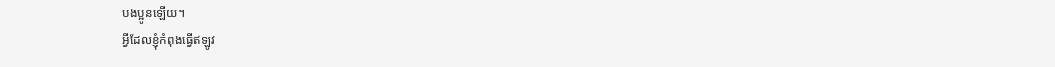បងប្អូនឡើយ។
អ្វីដែលខ្ញុំកំពុងធ្វើឥឡូវ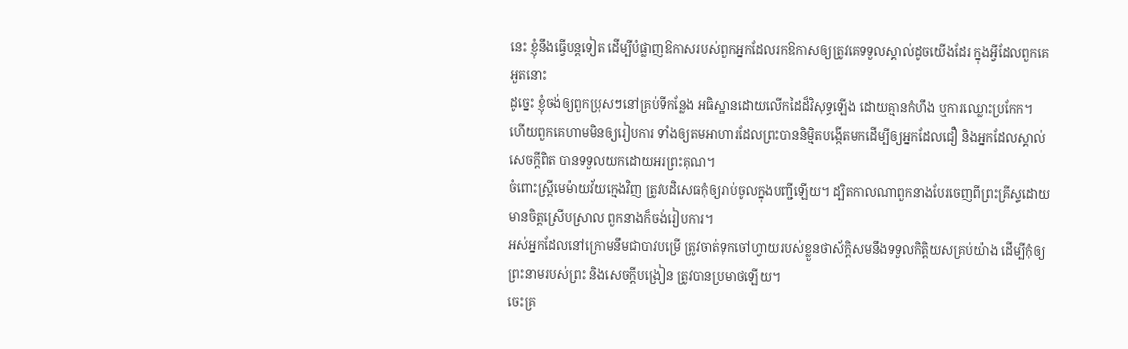នេះ ខ្ញុំនឹងធ្វើបន្តទៀត ដើម្បីបំផ្លាញឱកាសរបស់ពួកអ្នកដែលរកឱកាសឲ្យត្រូវគេទទួលស្គាល់ដូចយើងដែរ ក្នុងអ្វីដែលពួកគេអួតនោះ
ដូច្នេះ ខ្ញុំចង់ឲ្យពួកប្រុសៗនៅគ្រប់ទីកន្លែង អធិស្ឋានដោយលើកដៃដ៏វិសុទ្ធឡើង ដោយគ្មានកំហឹង ឬការឈ្លោះប្រកែក។
ហើយពួកគេហាមមិនឲ្យរៀបការ ទាំងឲ្យតមអាហារដែលព្រះបាននិម្មិតបង្កើតមកដើម្បីឲ្យអ្នកដែលជឿ និងអ្នកដែលស្គាល់សេចក្ដីពិត បានទទួលយកដោយអរព្រះគុណ។
ចំពោះស្ត្រីមេម៉ាយវ័យក្មេងវិញ ត្រូវបដិសេធកុំឲ្យរាប់ចូលក្នុងបញ្ជីឡើយ។ ដ្បិតកាលណាពួកនាងបែរចេញពីព្រះគ្រីស្ទដោយមានចិត្តស្រើបស្រាល ពួកនាងក៏ចង់រៀបការ។
អស់អ្នកដែលនៅក្រោមនឹមជាបាវបម្រើ ត្រូវចាត់ទុកចៅហ្វាយរបស់ខ្លួនថាស័ក្ដិសមនឹងទទួលកិត្តិយសគ្រប់យ៉ាង ដើម្បីកុំឲ្យព្រះនាមរបស់ព្រះ និងសេចក្ដីបង្រៀន ត្រូវបានប្រមាថឡើយ។
ចេះគ្រ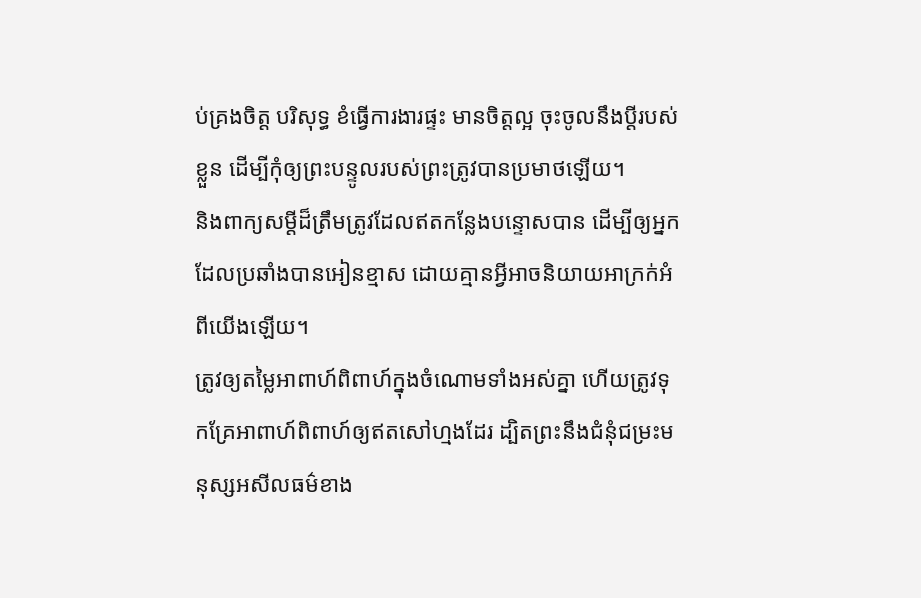ប់គ្រងចិត្ត បរិសុទ្ធ ខំធ្វើការងារផ្ទះ មានចិត្តល្អ ចុះចូលនឹងប្ដីរបស់ខ្លួន ដើម្បីកុំឲ្យព្រះបន្ទូលរបស់ព្រះត្រូវបានប្រមាថឡើយ។
និងពាក្យសម្ដីដ៏ត្រឹមត្រូវដែលឥតកន្លែងបន្ទោសបាន ដើម្បីឲ្យអ្នកដែលប្រឆាំងបានអៀនខ្មាស ដោយគ្មានអ្វីអាចនិយាយអាក្រក់អំពីយើងឡើយ។
ត្រូវឲ្យតម្លៃអាពាហ៍ពិពាហ៍ក្នុងចំណោមទាំងអស់គ្នា ហើយត្រូវទុកគ្រែអាពាហ៍ពិពាហ៍ឲ្យឥតសៅហ្មងដែរ ដ្បិតព្រះនឹងជំនុំជម្រះមនុស្សអសីលធម៌ខាង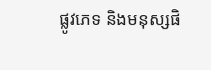ផ្លូវភេទ និងមនុស្សផិ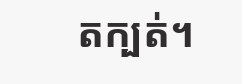តក្បត់។